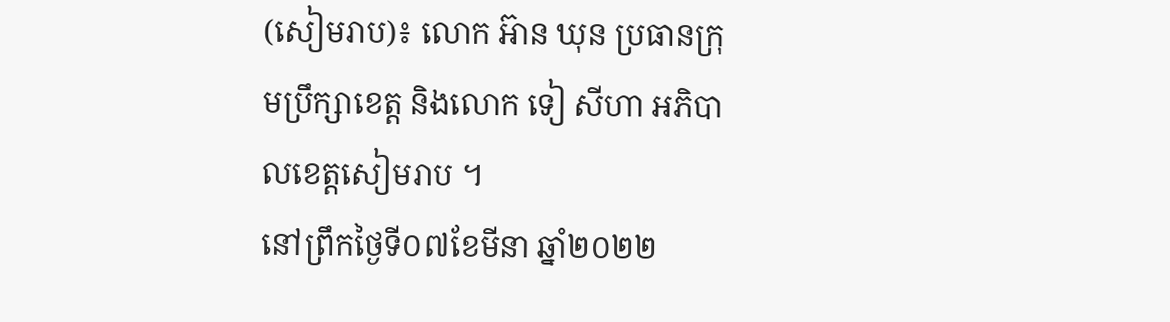(សៀមរាប)៖ លោក អ៊ាន ឃុន ប្រធានក្រុមប្រឹក្សាខេត្ត និងលោក ទៀ សីហា អភិបាលខេត្តសៀមរាប ។
នៅព្រឹកថ្ងៃទី០៧ខែមីនា ឆ្នាំ២០២២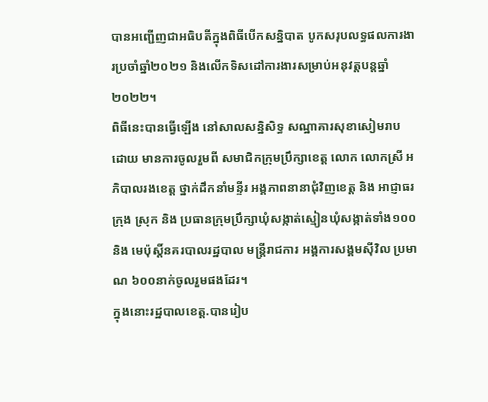បានអញ្ជើញជាអធិបតីក្នុងពិធីបើកសន្និបាត បូកសរុបលទ្ធផលការងារប្រចាំឆ្នាំ២០២១ និងលើកទិសដៅការងារសម្រាប់អនុវត្តបន្តឆ្នាំ២០២២។
ពិធីនេះបានធ្វើឡើង នៅសាលសន្និសិទ្ធ សណ្ឋាគារសុខាសៀមរាប
ដោយ មានការចូលរួមពី សមាជិកក្រុមប្រឹក្សាខេត្ត លោក លោកស្រី អភិបាលរងខេត្ត ថ្នាក់ដឹកនាំមន្ទីរ អង្គភាពនានាជុំវិញខេត្ត និង អាជ្ញាធរក្រុង ស្រុក និង ប្រធានក្រុមប្រឹក្សាឃុំសង្កាត់ស្មៀនឃុំសង្កាត់ទាំង១០០ និង មេប៉ុស្តិ៍នគរបាលរដ្ឋបាល មន្ត្រីរាជការ អង្គការសង្គមស៊ីវិល ប្រមាណ ៦០០នាក់ចូលរួមផងដែរ។
ក្នុងនោះរដ្ឋបាលខេត្ត.បានរៀប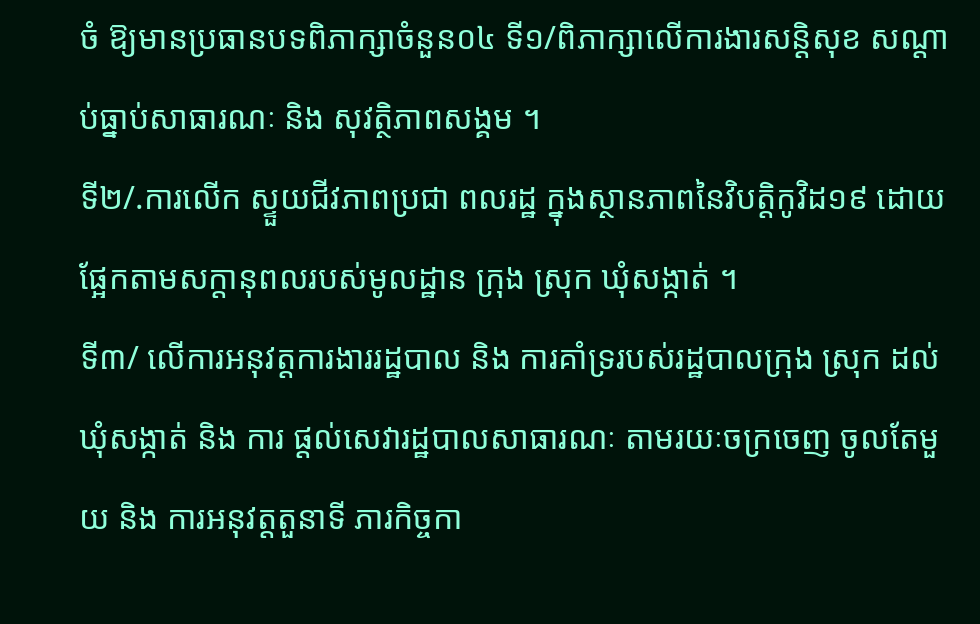ចំ ឱ្យមានប្រធានបទពិភាក្សាចំនួន០៤ ទី១/ពិភាក្សាលើការងារសន្តិសុខ សណ្តាប់ធ្នាប់សាធារណៈ និង សុវត្ថិភាពសង្គម ។
ទី២/.ការលើក ស្ទួយជីវភាពប្រជា ពលរដ្ឋ ក្នុងស្ថានភាពនៃវិបត្តិកូវិដ១៩ ដោយផ្អែកតាមសក្តានុពលរបស់មូលដ្ឋាន ក្រុង ស្រុក ឃុំសង្កាត់ ។
ទី៣/ លើការអនុវត្តការងាររដ្ឋបាល និង ការគាំទ្ររបស់រដ្ឋបាលក្រុង ស្រុក ដល់ឃុំសង្កាត់ និង ការ ផ្តល់សេវារដ្ឋបាលសាធារណៈ តាមរយៈចក្រចេញ ចូលតែមួយ និង ការអនុវត្តតួនាទី ភារកិច្ចកា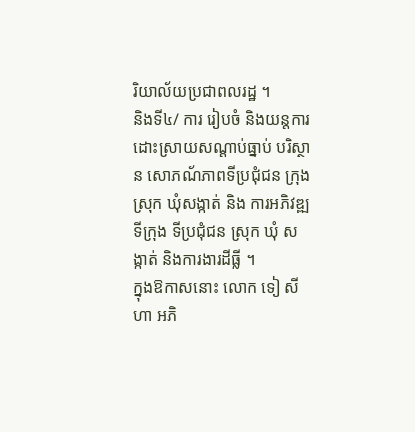រិយាល័យប្រជាពលរដ្ឋ ។
និងទី៤/ ការ រៀបចំ និងយន្តការដោះស្រាយសណ្តាប់ធ្នាប់ បរិស្ថាន សោភណ័ភាពទីប្រជុំជន ក្រុង ស្រុក ឃុំសង្កាត់ និង ការអភិវឌ្ឍទីក្រុង ទីប្រជុំជន ស្រុក ឃុំ សង្កាត់ និងការងារដីធ្លី ។
ក្នុងឱកាសនោះ លោក ទៀ សីហា អភិ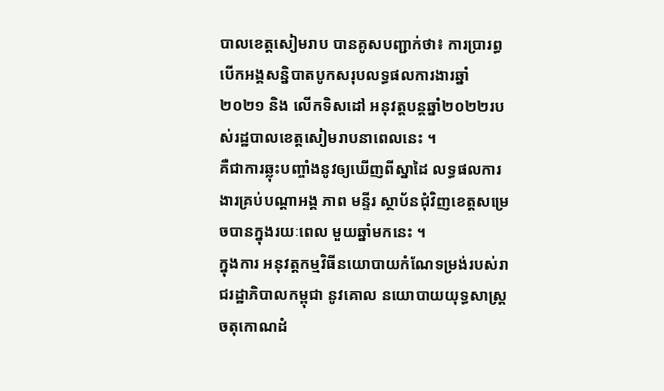បាលខេត្តសៀមរាប បានគូសបញ្ជាក់ថា៖ ការប្រារព្ធបើកអង្គសន្និបាតបូកសរុបលទ្ធផលការងារឆ្នាំ២០២១ និង លើកទិសដៅ អនុវត្តបន្តឆ្នាំ២០២២របស់រដ្ឋបាលខេត្តសៀមរាបនាពេលនេះ ។
គឺជាការឆ្លុះបញ្ចាំងនូវឲ្យឃើញពីស្នាដៃ លទ្ធផលការងារគ្រប់បណ្តាអង្គ ភាព មន្ទីរ ស្ថាប័នជុំវិញខេត្តសម្រេចបានក្នុងរយៈពេល មួយឆ្នាំមកនេះ ។
ក្នុងការ អនុវត្តកម្មវិធីនយោបាយកំណែទម្រង់របស់រាជរដ្ឋាភិបាលកម្ពុជា នូវគោល នយោបាយយុទ្ធសាស្រ្ត ចតុកោណដំ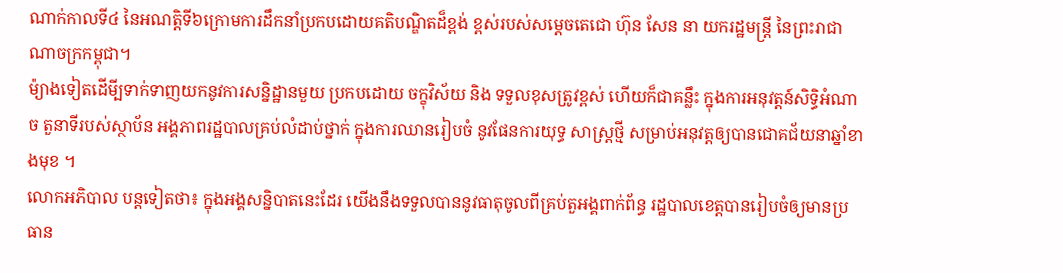ណាក់កាលទី៤ នៃអណត្តិទី៦ក្រោមការដឹកនាំប្រកបដោយគតិបណ្ឌិតដ៏ខ្ពង់ ខ្ពស់របស់សម្តេចតេជោ ហ៊ុន សែន នា យករដ្ឋមន្រ្តី នៃព្រះរាជាណាចក្រកម្ពុជា។
ម៉្យាងទៀតដើមី្បទាក់ទាញយកនូវការសន្និដ្ឋានមួយ ប្រកបដោយ ចក្ខុវិស័យ និង ទទួលខុសត្រូវខ្ពស់ ហើយក៏ជាគន្លឹះ ក្នុងការអនុវត្តន៍សិទ្ធិអំណាច តួនាទីរបស់ស្ថាប័ន អង្គភាពរដ្ឋបាលគ្រប់លំដាប់ថ្នាក់ ក្នុងការឈានរៀបចំ នូវផែនការយុទ្ធ សាស្ត្រថ្មី សម្រាប់អនុវត្តឲ្យបានជោគជ័យនាឆ្នាំខាងមុខ ។
លោកអភិបាល បន្តទៀតថា៖ ក្នុងអង្គសន្និបាតនេះដែរ យើងនឹងទទួលបាននូវធាតុចូលពីគ្រប់តួអង្គពាក់ព័ន្ធ រដ្ឋបាលខេត្តបានរៀបចំឲ្យមានប្រធាន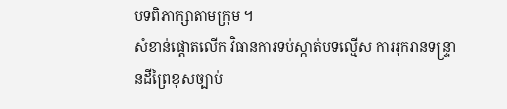បទពិភាក្សាតាមក្រុម ។
សំខាន់ផ្តោតលើក វិធានការទប់ស្កាត់បទល្មើស ការរុករានទន្ទ្រានដីព្រៃខុសច្បាប់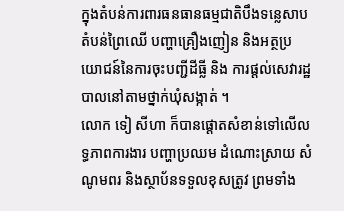ក្នុងតំបន់ការពារធនធានធម្មជាតិបឹងទន្លេសាបតំបន់ព្រៃឈើ បញ្ហាគ្រឿងញៀន និងអត្ថប្រយោជន៍នៃការចុះបញ្ជីដីធ្លី និង ការផ្ដល់សេវារដ្ឋបាលនៅតាមថ្នាក់ឃុំសង្កាត់ ។
លោក ទៀ សីហា ក៏បានផ្ដោតសំខាន់ទៅលើលទ្ធភាពការងារ បញ្ហាប្រឈម ដំណោះស្រាយ សំណូមពរ និងស្ថាប័នទទួលខុសត្រូវ ព្រមទាំង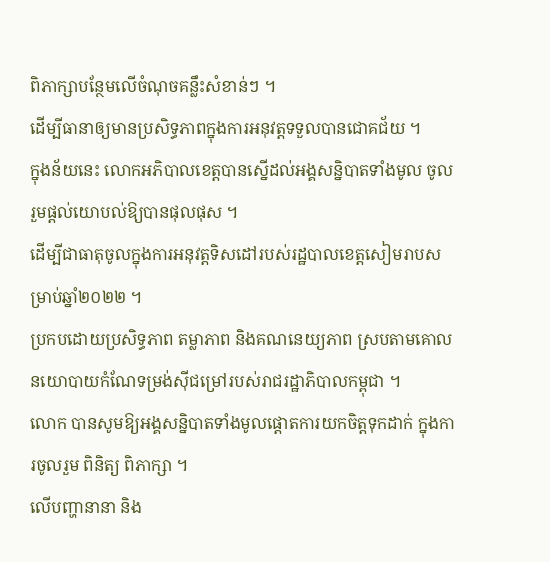ពិភាក្សាបន្ថែមលើចំណុចគន្លឹះសំខាន់ៗ ។
ដើម្បីធានាឲ្យមានប្រសិទ្ធភាពក្នុងការអនុវត្តទទួលបានជោគជ័យ ។
ក្នុងន័យនេះ លោកអភិបាលខេត្តបានស្នើដល់អង្គសន្និបាតទាំងមូល ចូលរួមផ្ដល់យោបល់ឱ្យបានផុលផុស ។
ដើម្បីជាធាតុចូលក្នុងការអនុវត្តទិសដៅរបស់រដ្ឋបាលខេត្តសៀមរាបសម្រាប់ឆ្នាំ២០២២ ។
ប្រកបដោយប្រសិទ្ធភាព តម្លាភាព និងគណនេយ្យភាព ស្របតាមគោលនយោបាយកំណែទម្រង់ស៊ីជម្រៅរបស់រាជរដ្ឋាភិបាលកម្ពុជា ។
លោក បានសូមឱ្យអង្គសន្និបាតទាំងមូលផ្ដោតការយកចិត្តទុកដាក់ ក្នុងការចូលរួម ពិនិត្យ ពិភាក្សា ។
លើបញ្ហានានា និង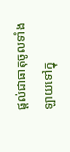ផ្ដល់ជាធាតុចូលទាំងឡាយទៅក្នុ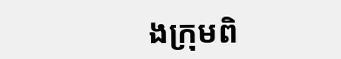ងក្រុមពិ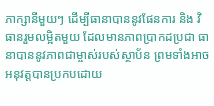ភាក្សានីមួយៗ ដើម្បីធានាបាននូវផែនការ និង វិធានរួមលម្អិតមួយ ដែលមានភាពប្រាកដប្រជា ធានាបាននូវភាពជាម្ចាស់របស់ស្ថាប័ន ព្រមទាំងអាចអនុវត្តបានប្រកបដោយ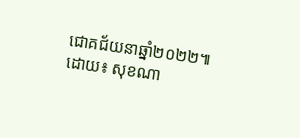ជោគជ័យនាឆ្នាំ២០២២៕ដោយ៖ សុខណា